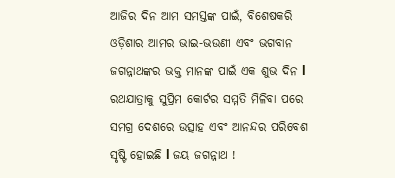ଆଜିର ଦିନ ଆମ ସମସ୍ତଙ୍କ ପାଇଁ, ବିଶେଷକରି ଓଡ଼ିଶାର ଆମର ଭାଇ-ଭଉଣୀ ଏବଂ ଭଗବାନ ଜଗନ୍ନାଥଙ୍କର ଭକ୍ତ ମାନଙ୍କ ପାଇଁ ଏକ ଶୁଭ ଦିନ l ରଥଯାତ୍ରାକୁ ସୁପ୍ରିମ କୋର୍ଟର ସମ୍ମତି ମିଳିବା ପରେ ସମଗ୍ର ଦେଶରେ ଉତ୍ସାହ ଏବଂ ଆନନ୍ଦର ପରିବେଶ ସୃଷ୍ଟି ହୋଇଛି l ଜୟ ଜଗନ୍ନାଥ !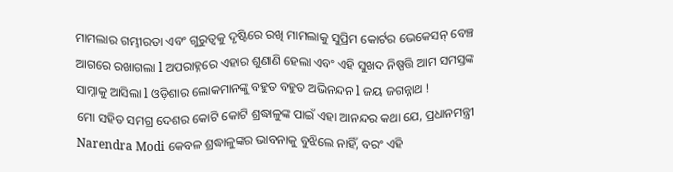ମାମଲାର ଗମ୍ଭୀରତା ଏବଂ ଗୁରୁତ୍ୱକୁ ଦୃଷ୍ଟିରେ ରଖି ମାମଲାକୁ ସୁପ୍ରିମ କୋର୍ଟର ଭେକେସନ୍ ବେଞ୍ଚ ଆଗରେ ରଖାଗଲା l ଅପରାହ୍ନରେ ଏହାର ଶୁଣାଣି ହେଲା ଏବଂ ଏହି ସୁଖଦ ନିଷ୍ପତ୍ତି ଆମ ସମସ୍ତଙ୍କ ସାମ୍ନାକୁ ଆସିଲା l ଓଡ଼ିଶାର ଲୋକମାନଙ୍କୁ ବହୁତ ବହୁତ ଅଭିନନ୍ଦନ l ଜୟ ଜଗନ୍ନାଥ !
ମୋ ସହିତ ସମଗ୍ର ଦେଶର କୋଟି କୋଟି ଶ୍ରଦ୍ଧାଳୁଙ୍କ ପାଇଁ ଏହା ଆନନ୍ଦର କଥା ଯେ, ପ୍ରଧାନମନ୍ତ୍ରୀ Narendra Modi କେବଳ ଶ୍ରଦ୍ଧାଳୁଙ୍କର ଭାବନାକୁ ବୁଝିଲେ ନାହିଁ, ବରଂ ଏହି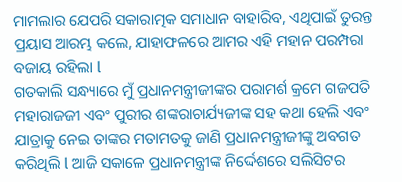ମାମଲାର ଯେପରି ସକାରାତ୍ମକ ସମାଧାନ ବାହାରିବ, ଏଥିପାଇଁ ତୁରନ୍ତ ପ୍ରୟାସ ଆରମ୍ଭ କଲେ, ଯାହାଫଳରେ ଆମର ଏହି ମହାନ ପରମ୍ପରା ବଜାୟ ରହିଲା l
ଗତକାଲି ସନ୍ଧ୍ୟାରେ ମୁଁ ପ୍ରଧାନମନ୍ତ୍ରୀଜୀଙ୍କର ପରାମର୍ଶ କ୍ରମେ ଗଜପତି ମହାରାଜଜୀ ଏବଂ ପୁରୀର ଶଙ୍କରାଚାର୍ଯ୍ୟଜୀଙ୍କ ସହ କଥା ହେଲି ଏବଂ ଯାତ୍ରାକୁ ନେଇ ତାଙ୍କର ମତାମତକୁ ଜାଣି ପ୍ରଧାନମନ୍ତ୍ରୀଜୀଙ୍କୁ ଅବଗତ କରିଥିଲି l ଆଜି ସକାଳେ ପ୍ରଧାନମନ୍ତ୍ରୀଙ୍କ ନିର୍ଦ୍ଦେଶରେ ସଲିସିଟର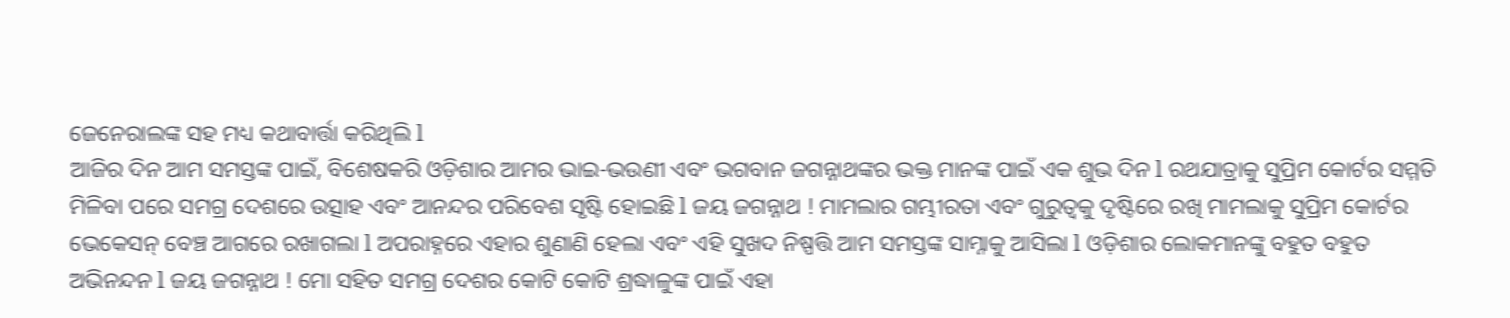ଜେନେରାଲଙ୍କ ସହ ମଧ୍ୟ କଥାବାର୍ତ୍ତା କରିଥିଲି l
ଆଜିର ଦିନ ଆମ ସମସ୍ତଙ୍କ ପାଇଁ, ବିଶେଷକରି ଓଡ଼ିଶାର ଆମର ଭାଇ-ଭଉଣୀ ଏବଂ ଭଗବାନ ଜଗନ୍ନାଥଙ୍କର ଭକ୍ତ ମାନଙ୍କ ପାଇଁ ଏକ ଶୁଭ ଦିନ l ରଥଯାତ୍ରାକୁ ସୁପ୍ରିମ କୋର୍ଟର ସମ୍ମତି ମିଳିବା ପରେ ସମଗ୍ର ଦେଶରେ ଉତ୍ସାହ ଏବଂ ଆନନ୍ଦର ପରିବେଶ ସୃଷ୍ଟି ହୋଇଛି l ଜୟ ଜଗନ୍ନାଥ ! ମାମଲାର ଗମ୍ଭୀରତା ଏବଂ ଗୁରୁତ୍ୱକୁ ଦୃଷ୍ଟିରେ ରଖି ମାମଲାକୁ ସୁପ୍ରିମ କୋର୍ଟର ଭେକେସନ୍ ବେଞ୍ଚ ଆଗରେ ରଖାଗଲା l ଅପରାହ୍ନରେ ଏହାର ଶୁଣାଣି ହେଲା ଏବଂ ଏହି ସୁଖଦ ନିଷ୍ପତ୍ତି ଆମ ସମସ୍ତଙ୍କ ସାମ୍ନାକୁ ଆସିଲା l ଓଡ଼ିଶାର ଲୋକମାନଙ୍କୁ ବହୁତ ବହୁତ ଅଭିନନ୍ଦନ l ଜୟ ଜଗନ୍ନାଥ ! ମୋ ସହିତ ସମଗ୍ର ଦେଶର କୋଟି କୋଟି ଶ୍ରଦ୍ଧାଳୁଙ୍କ ପାଇଁ ଏହା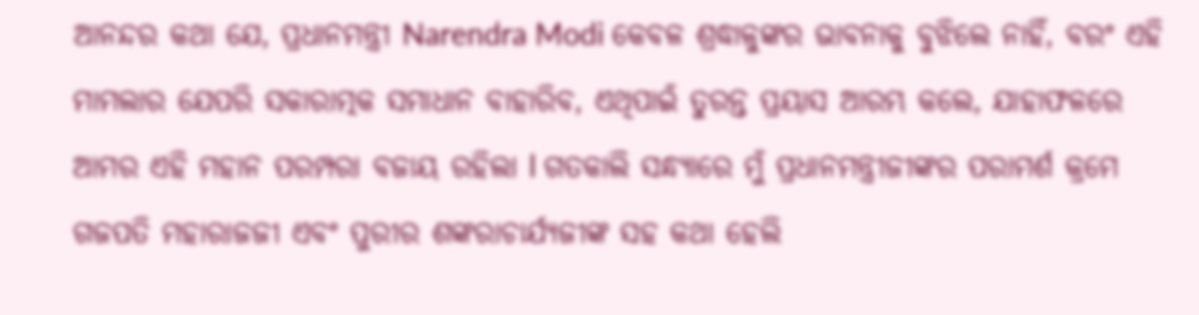ଆନନ୍ଦର କଥା ଯେ, ପ୍ରଧାନମନ୍ତ୍ରୀ Narendra Modi କେବଳ ଶ୍ରଦ୍ଧାଳୁଙ୍କର ଭାବନାକୁ ବୁଝିଲେ ନାହିଁ, ବରଂ ଏହି ମାମଲାର ଯେପରି ସକାରାତ୍ମକ ସମାଧାନ ବାହାରିବ, ଏଥିପାଇଁ ତୁରନ୍ତ ପ୍ରୟାସ ଆରମ୍ଭ କଲେ, ଯାହାଫଳରେ ଆମର ଏହି ମହାନ ପରମ୍ପରା ବଜାୟ ରହିଲା l ଗତକାଲି ସନ୍ଧ୍ୟାରେ ମୁଁ ପ୍ରଧାନମନ୍ତ୍ରୀଜୀଙ୍କର ପରାମର୍ଶ କ୍ରମେ ଗଜପତି ମହାରାଜଜୀ ଏବଂ ପୁରୀର ଶଙ୍କରାଚାର୍ଯ୍ୟଜୀଙ୍କ ସହ କଥା ହେଲି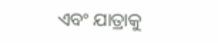ଏବଂ ଯାତ୍ରାକୁ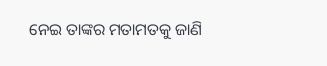ନେଇ ତାଙ୍କର ମତାମତକୁ ଜାଣି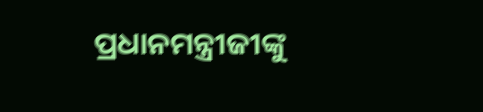ପ୍ରଧାନମନ୍ତ୍ରୀଜୀଙ୍କୁ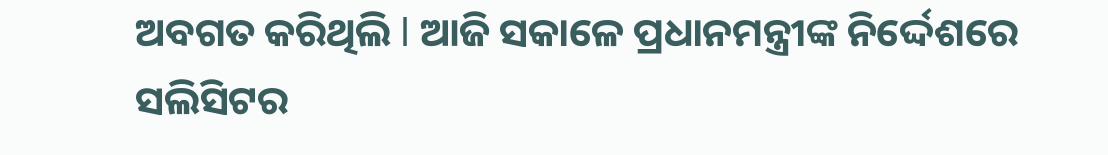ଅବଗତ କରିଥିଲି l ଆଜି ସକାଳେ ପ୍ରଧାନମନ୍ତ୍ରୀଙ୍କ ନିର୍ଦ୍ଦେଶରେ ସଲିସିଟର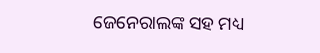ଜେନେରାଲଙ୍କ ସହ ମଧ୍ୟ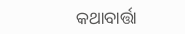କଥାବାର୍ତ୍ତା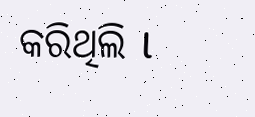କରିଥିଲି l